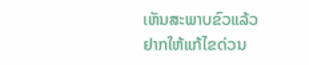ເຫັນສະພາບຂົວແລ້ວ ຢາກໃຫ້ແກ້ໄຂດ່ວນ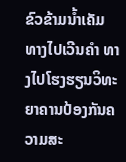ຂົວຂ້າມນ້ຳເຄັມ ທາງໄປເວີນຄຳ ທາງໄປໂຮງຮຽນວິທະຍາຄານປ້ອງກັນຄວາມສະ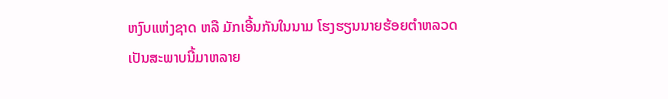ຫງົບແຫ່ງຊາດ ຫລື ມັກເອີ້ນກັນໃນນາມ ໂຮງຮຽນນາຍຮ້ອຍຕຳຫລວດ
ເປັນສະພາບນີ້ມາຫລາຍ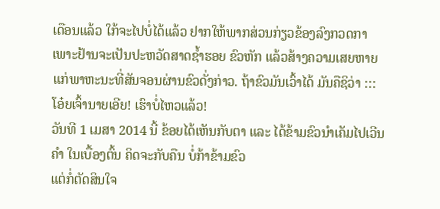ເດືອນແລ້ວ ໃກ້ຈະໄປບໍ່ໄດ້ແລ້ວ ຢາກໃຫ້ພາກສ່ວນກ່ຽວຂ້ອງລົງກວດກາ ເພາະຢ້ານຈະເປັນປະຫວັດສາດຊ້ຳຮອຍ ຂົວຫັກ ແລ້ວສ້າງຄວາມເສຍຫາຍ
ແກ່ພາຫະນະທີ່ສັນຈອນຜ່ານຂົວດັ່ງກ່າວ. ຖ້າຂົວມັນເວົ້າໄດ້ ມັນຄືຊິວ່າ ::: ໂອ໋ຍເຈົ້ານາຍເອີຍ! ເຮົາບໍ່ໄຫວແລ້ວ!
ວັນທີ 1 ເມສາ 2014 ນີ້ ຂ້ອຍໄດ້ເຫັນກັບຕາ ແລະ ໄດ້ຂ້າມຂົວນຳເຄັມໄປເວີນຄຳ ໃນເບື້ອງຕົ້ນ ຄິດຈະກັບຄືນ ບໍ່ກ້າຂ້າມຂົວ
ແຕ່ກໍ່ຕັດສິນໃຈ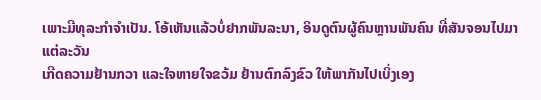ເພາະມີທຸລະກຳຈຳເປັນ. ໂອ້ເຫັນແລ້ວບໍ່ຢາກພັນລະນາ, ອິນດູຕົນຜູ້ຄົນຫຼານພັນຄົນ ທີ່ສັນຈອນໄປມາແຕ່ລະວັນ
ເກີດຄວາມຢ້ານກວາ ແລະໃຈຫາຍໃຈຂວ້ມ ຢ້ານຕົກລົງຂົວ ໃຫ້ພາກັນໄປເບິ່ງເອງ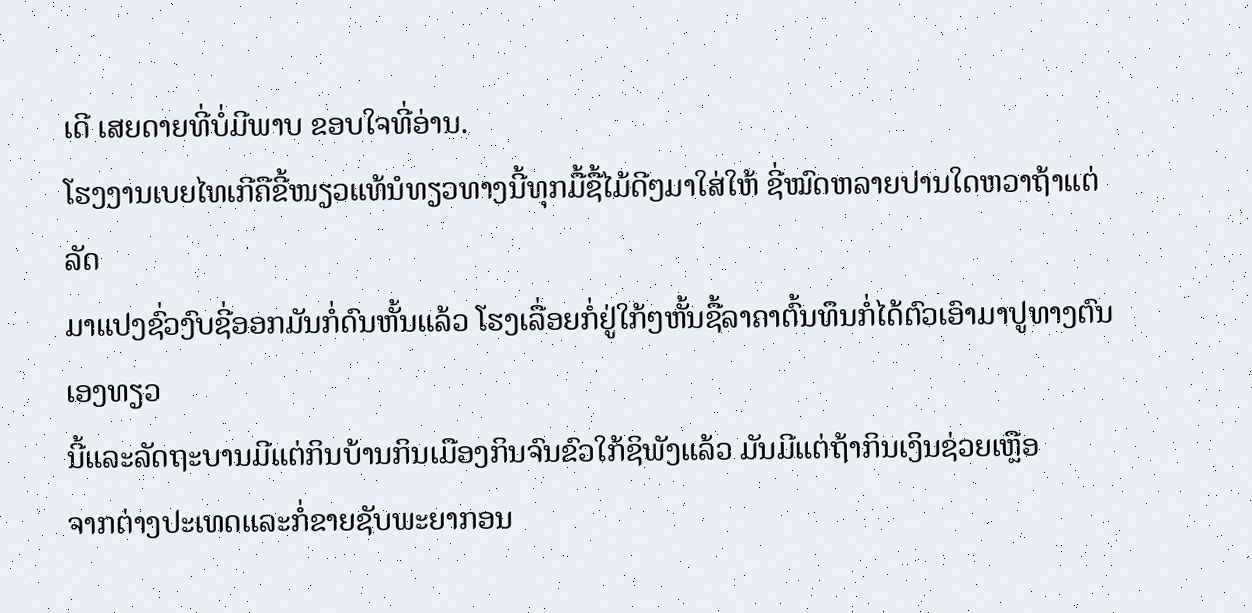ເດີ ເສຍດາຍທີ່ບໍ່ມີພາບ ຂອບໃຈທີ່ອ່ານ.
ໂຮງງານເບຍໄທເກີຄືຂີ້ໜຽວແທ້ນໍທຽວທາງນີ້ທຸກມື້ຊື້ໄມ້ດີໆມາໃສ່ໃຫ້ ຊີ່ໝົດຫລາຍປານໃດຫວາຖ້າແຕ່ລັດ
ມາແປງຊົ່ວງົບຊີ່ອອກມັນກໍ່ດົນຫັ້ນແລ້ວ ໂຮງເລື່ອຍກໍ່ຢູ່ໃກ້ໆຫັ້ນຊື້ລາຄາຕົ້ນທຶນກໍ່ໄດ້ຕົວເອົາມາປູທາງຕົນເອງທຽວ
ນີ້ແລະລັດຖະບານມີແຕ່ກິນບ້ານກິນເມືອງກິນຈົນຂົວໃກ້ຊິພັງແລ້ວ ມັນມີແຕ່ຖ້າກິນເງິນຊ່ວຍເຫຼືອ
ຈາກຕ່າງປະເທດແລະກໍ່ຂາຍຊັບພະຍາກອນ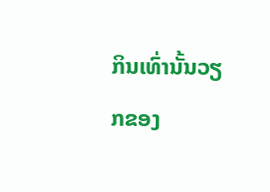ກິນເທົ່ານັ້ນວຽກຂອງ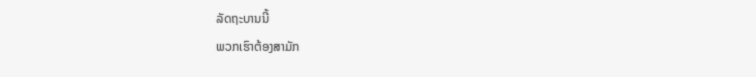ລັດຖະບານນີ້
ພວກເຮົາຕ້ອງສາມັກ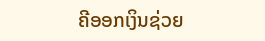ຄີອອກເງິນຊ່ວຍ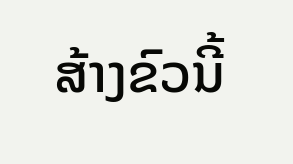ສ້າງຂົວນີ້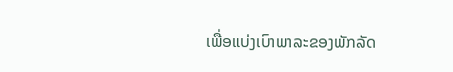ເພື່ອແບ່ງເບົາພາລະຂອງພັກລັດ